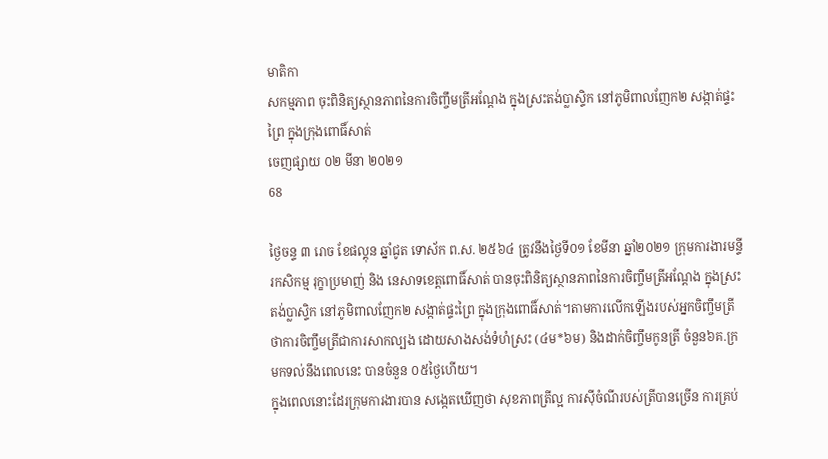មាតិកា
សកម្មភាព ចុះពិនិត្យស្ថានភាពនៃការចិញ្ចឹមត្រីអណ្តែង ក្នុងស្រះតង់ប្លាស្ទិក នៅភូមិពាលញែក២ សង្កាត់ផ្ទះព្រៃ ក្នុងក្រុងពោធិ៍សាត់
ចេញផ្សាយ ០២ មីនា ២០២១
68

ថ្ងៃចន្ទ ៣ រោច ខែផល្គុន ឆ្នាំជូត ទោស័ក ព.ស. ២៥៦៤ ត្រូវនឹងថ្ងៃទី០១ ខែមីនា ឆ្នាំ២០២១ ក្រុមការងារមន្ទីរកសិកម្ម រុក្ខាប្រមាញ់ និង នេសាទខេត្តពោធិ៍សាត់ បានចុះពិនិត្យស្ថានភាពនៃការចិញ្ចឹមត្រីអណ្តែង ក្នុងស្រះតង់ប្លាស្ទិក នៅភូមិពាលញែក២ សង្កាត់ផ្ទះព្រៃ ក្នុងក្រុងពោធិ៍សាត់។តាមការលើកឡើងរបស់អ្នកចិញ្ចឹមត្រី ថាការចិញ្ចឹមត្រីជាការសាកល្បង ដោយសាងសង់ទំហំស្រះ (៤ម*៦ម) និងដាក់ចិញ្ចឹមកូនត្រី ចំនួន៦គ.ក្រ មកទល់នឹងពេលនេះ បានចំនួន ០៥ថ្ងៃហើយ។
ក្នុងពេលនោះដែរក្រុមការងារបាន សង្កេតឃើញថា សុខភាពត្រីល្អ ការស៊ីចំណីរបស់ត្រីបានច្រើន ការគ្រប់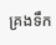គ្រងទឹក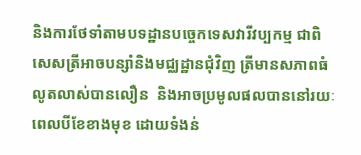និងការថែទាំតាមបទដ្ឋានបច្ចេកទេសវារីវប្បកម្ម ជាពិសេសត្រីអាចបន្សាំនិងមជ្ឈដ្ឋានជុំវិញ ត្រីមានសភាពធំលូតលាស់បានលឿន  និងអាចប្រមូលផលបាននៅរយៈពេលបីខែខាងមុខ ដោយទំងន់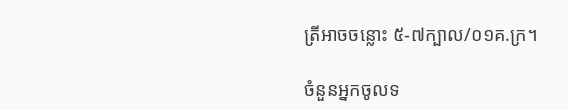ត្រីអាចចន្លោះ ៥-៧ក្បាល/០១គ.ក្រ។

ចំនួនអ្នកចូលទ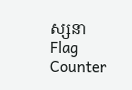ស្សនា
Flag Counter